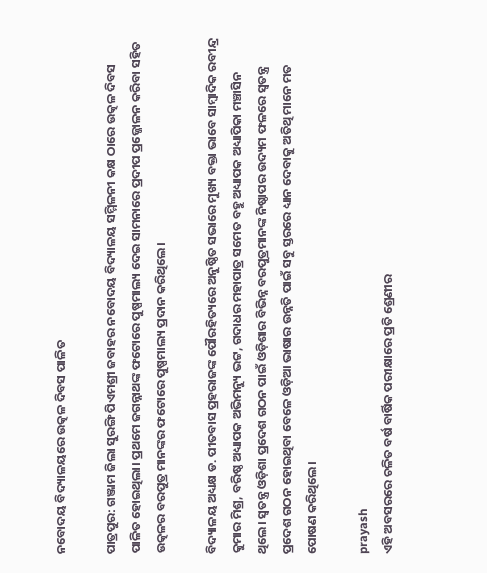ନବୋଦୟ ବିଦ୍ୟାଳୟରେ ଉତ୍କଳ ଦିବସ ପାଳିତ

ପାତ୍ରପୁର: ଗଞ୍ଜାମ ଜିଲା ସୁରଙ୍ଗି ପିଏମଶ୍ରୀ ଜବାହର ନବୋଦୟ ବିଦ୍ୟାଳୟ ସମ୍ମିଳନୀ କକ୍ଷ ଠାରେ ଉତ୍କଳ ଦିବସ ପାଳିତ ହୋଇଥିଲା। ପ୍ରଥମେ ଜଗନ୍ନାଥଙ୍କ ଫଟୋରେ ପୁଷ୍ପମାଲ୍ୟ ଦେଇ ସାମନାରେ ପ୍ରଦୀପ ପ୍ରଜ୍ଜୋଳନ କରିବା ସହିତ ଉତ୍କଳର ବରପୁତ୍ର ମାନଙ୍କର ଫଟୋରେ ପୁଷ୍ପମାଲ୍ୟ ପ୍ରଦାନ କରିଥିଲେ।

ବିଦ୍ୟାଳୟ ଅଧ୍ୟକ୍ଷ ଡ. ପୀତବାସ ପ୍ରହରାଜଙ୍କ ପୌରହିତ୍ୟରେ ଅନୁଷ୍ଠିତ ସଭାରେ ମୁଖ୍ୟ ବକ୍ତା ଭାବେ ସାମ୍ବାଦିକ ରବୀନ୍ଦ୍ର କୁମାର ମିଶ୍ର, ବରିଷ୍ଠ ଅଧ୍ୟାପକ ଅଭିମନ୍ୟୁ ଭଟ୍ଟ, ଗଦାଧର ମହାପାତ୍ର ସମେତ ବହୁ ଅଧ୍ୟାପକ ଅଧ୍ୟାପିକା ମଞ୍ଚାସିନ ଥିଲେ। ସ୍ବତନ୍ତ୍ର ଓଡ଼ିଶା ପ୍ରଦେଶ ଗଠନ ପାଇଁ ଓଡ଼ିଶାର ବିଭିନ୍ନ ବରପୁତ୍ରମାନଙ୍କ ନିଷ୍ଠାପର ଉଦ୍ୟମ ଫଳରେ ସ୍ବତନ୍ତ୍ର ପ୍ରଦେଶ ଗଠନ ହୋଇଥିବା ବେଳେ ଓଡ଼ିଆ ଭାଷାର ଉନ୍ନତି ପାଇଁ ସବୁ ସ୍ତରରେ ଧ୍ୟାନ ଦେବାକୁ ଅତିଥି ମାନେ ମତ ପୋଷଣ କରିଥିଲେ।

prayash
ଏହି ଅବସରରେ ଚଳିତ ବର୍ଷ ବାର୍ଷିକ ପରୀକ୍ଷାରେ ପ୍ରତି ଶ୍ରେଣୀର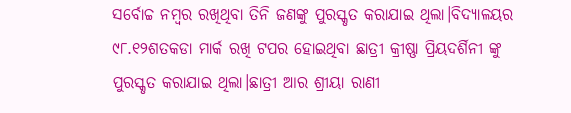ସର୍ବୋଚ୍ଚ ନମ୍ବର ରଖିଥିବା ତିନି ଜଣଙ୍କୁ ପୁରସ୍କୃତ କରାଯାଇ ଥିଲା।ବିଦ୍ୟାଳୟର ୯୮.୧୨ଶତକଡା ମାର୍କ ରଖି ଟପର ହୋଇଥିବା ଛାତ୍ରୀ କ୍ରୀଷ୍ଣା ପ୍ରିୟଦର୍ଶିନୀ ଙ୍କୁ  ପୁରସ୍କୃତ କରାଯାଇ ଥିଲା।ଛାତ୍ରୀ ଆର ଶ୍ରୀୟା ରାଣୀ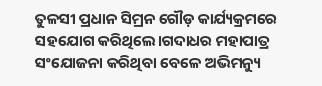ତୁଳସୀ ପ୍ରଧାନ ସିମ୍ରନ ଗୌଡ଼ କାର୍ଯ୍ୟକ୍ରମରେ ସହଯୋଗ କରିଥିଲେ।ଗଦାଧର ମହାପାତ୍ର ସଂଯୋଜନା କରିଥିବା ବେଳେ ଅଭିମନ୍ୟୁ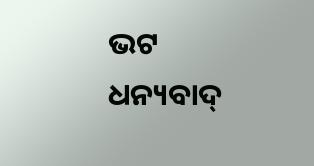ଭଟ  ଧନ୍ୟବାଦ୍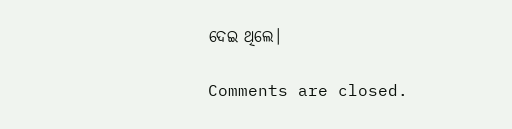ଦେଇ ଥିଲେ।

Comments are closed.